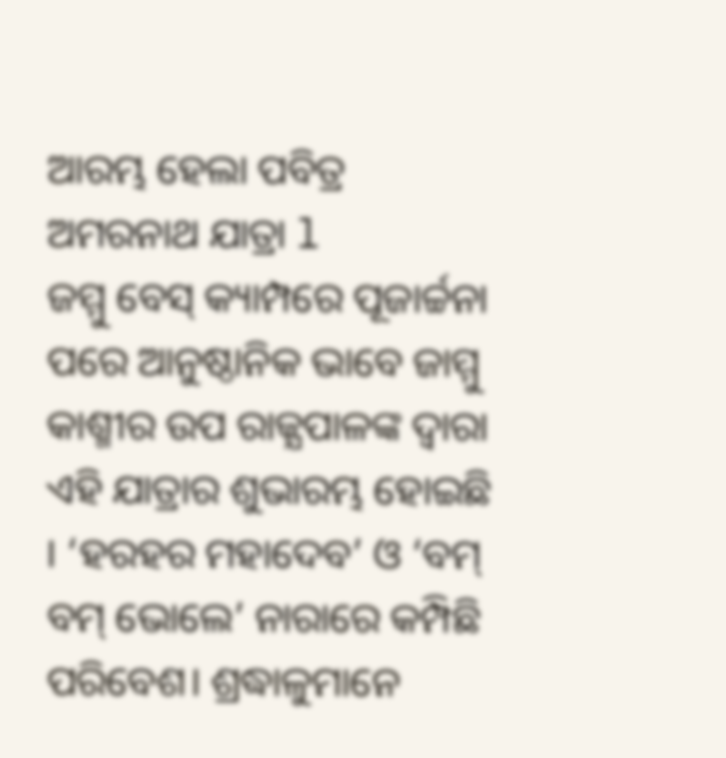ଆରମ୍ଭ ହେଲା ପବିତ୍ର ଅମରନାଥ ଯାତ୍ରା l
ଜମ୍ମୁ ବେସ୍ କ୍ୟାମ୍ପରେ ପୂଜାର୍ଚ୍ଚନା ପରେ ଆନୁଷ୍ଠାନିକ ଭାବେ ଜାମ୍ମୁ କାଶ୍ମୀର ଉପ ରାଜ୍ଯପାଳଙ୍କ ଦ୍ଵାରା ଏହି ଯାତ୍ରାର ଶୁଭାରମ୍ଭ ହୋଇଛି । ‘ହରହର ମହାଦେବ’ ଓ ‘ବମ୍ ବମ୍ ଭୋଲେ’ ନାରାରେ କମ୍ପିଛି ପରିବେଶ। ଶ୍ରଦ୍ଧାଳୁମାନେ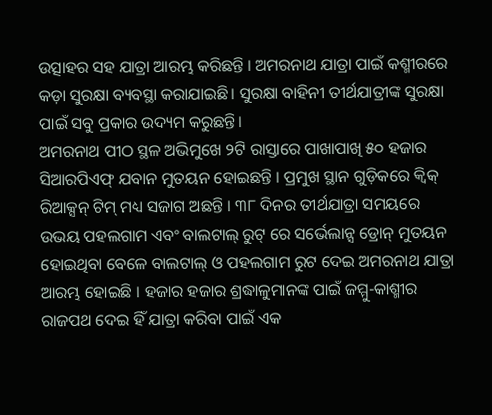ଉତ୍ସାହର ସହ ଯାତ୍ରା ଆରମ୍ଭ କରିଛନ୍ତି । ଅମରନାଥ ଯାତ୍ରା ପାଇଁ କଶ୍ମୀରରେ କଡ଼ା ସୁରକ୍ଷା ବ୍ୟବସ୍ଥା କରାଯାଇଛି। ସୁରକ୍ଷା ବାହିନୀ ତୀର୍ଥଯାତ୍ରୀଙ୍କ ସୁରକ୍ଷା ପାଇଁ ସବୁ ପ୍ରକାର ଉଦ୍ୟମ କରୁଛନ୍ତି।
ଅମରନାଥ ପୀଠ ସ୍ଥଳ ଅଭିମୁଖେ ୨ଟି ରାସ୍ତାରେ ପାଖାପାଖି ୫୦ ହଜାର ସିଆରପିଏଫ୍ ଯବାନ ମୁତୟନ ହୋଇଛନ୍ତି । ପ୍ରମୁଖ ସ୍ଥାନ ଗୁଡ଼ିକରେ କ୍ବିକ୍ ରିଆକ୍ସନ୍ ଟିମ୍ ମଧ୍ୟ ସଜାଗ ଅଛନ୍ତି । ୩୮ ଦିନର ତୀର୍ଥଯାତ୍ରା ସମୟରେ ଉଭୟ ପହଲଗାମ ଏବଂ ବାଲଟାଲ୍ ରୁଟ୍ ରେ ସର୍ଭେଲାନ୍ସ ଡ୍ରୋନ୍ ମୁତୟନ ହୋଇଥିବା ବେଳେ ବାଲଟାଲ୍ ଓ ପହଲଗାମ ରୁଟ ଦେଇ ଅମରନାଥ ଯାତ୍ରା ଆରମ୍ଭ ହୋଇଛି । ହଜାର ହଜାର ଶ୍ରଦ୍ଧାଳୁମାନଙ୍କ ପାଇଁ ଜମ୍ମୁ-କାଶ୍ମୀର ରାଜପଥ ଦେଇ ହିଁ ଯାତ୍ରା କରିବା ପାଇଁ ଏକ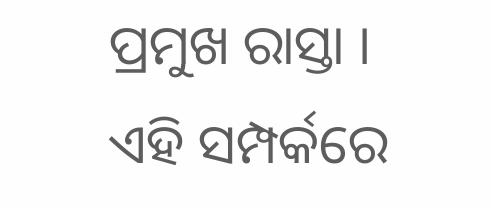ପ୍ରମୁଖ ରାସ୍ତା ।
ଏହି ସମ୍ପର୍କରେ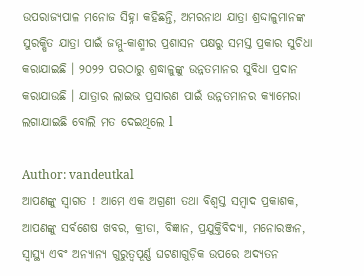ଉପରାଜ୍ୟପାଳ ମନୋଜ ସିହ୍ନା କହିଛନ୍ତି, ଅମରନାଥ ଯାତ୍ରା ଶ୍ରଦ୍ଦାଳୁମାନଙ୍କ ସୁରକ୍ଷିତ ଯାତ୍ରା ପାଇଁ ଜମ୍ମୁ-କାଶ୍ମୀର ପ୍ରଶାସନ ପକ୍ଷରୁ ସମସ୍ତ ପ୍ରକାର ସୁଚିଧା କରାଯାଇଛି । ୨୦୨୨ ପରଠାରୁ ଶ୍ରଦ୍ଧାଳୁଙ୍କୁ ଉନ୍ନତମାନର ସୁବିଧା ପ୍ରଦାନ କରାଯାଉଛି । ଯାତ୍ରାର ଲାଇଭ ପ୍ରସାରଣ ପାଇଁ ଉନ୍ନତମାନର କ୍ୟାମେରା ଲଗାଯାଇଛି ବୋଲି ମତ ଦେଇଥିଲେ l

Author: vandeutkal
ଆପଣଙ୍କୁ ସ୍ଵାଗତ ! ଆମେ ଏକ ଅଗ୍ରଣୀ ତଥା ବିଶ୍ୱସ୍ତ ସମ୍ବାଦ ପ୍ରକାଶକ, ଆପଣଙ୍କୁ ସର୍ବଶେଷ ଖବର, କ୍ରୀଡା, ବିଜ୍ଞାନ, ପ୍ରଯୁକ୍ତିବିଦ୍ୟା, ମନୋରଞ୍ଜନ, ସ୍ୱାସ୍ଥ୍ୟ ଏବଂ ଅନ୍ୟାନ୍ୟ ଗୁରୁତ୍ୱପୂର୍ଣ୍ଣ ଘଟଣାଗୁଡ଼ିକ ଉପରେ ଅଦ୍ୟତନ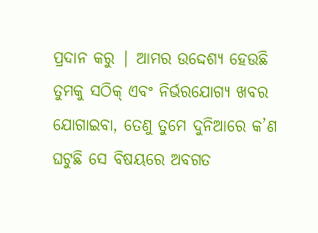ପ୍ରଦାନ କରୁ | ଆମର ଉଦ୍ଦେଶ୍ୟ ହେଉଛି ତୁମକୁ ସଠିକ୍ ଏବଂ ନିର୍ଭରଯୋଗ୍ୟ ଖବର ଯୋଗାଇବା, ତେଣୁ ତୁମେ ଦୁନିଆରେ କ’ଣ ଘଟୁଛି ସେ ବିଷୟରେ ଅବଗତ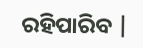ରହିପାରିବ |